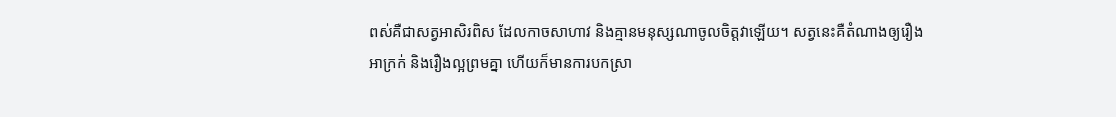ពស់គឺជាសត្វអាសិរពិស ដែលកាចសាហាវ និងគ្មានមនុស្សណាចូលចិត្តវាឡើយ។ សត្វនេះគឺតំណាងឲ្យរឿងអាក្រក់ និងរឿងល្អព្រមគ្នា ហើយក៏មានការបកស្រា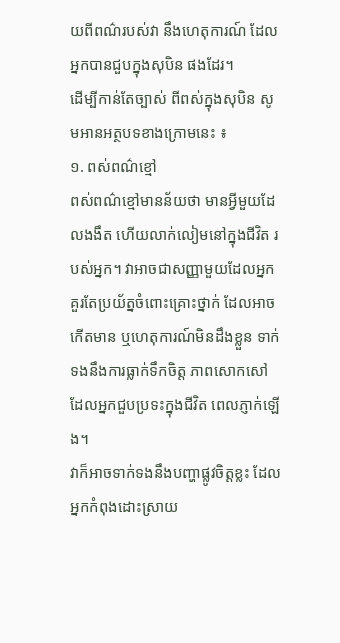យពីពណ៌របស់វា នឹងហេតុការណ៍ ដែលអ្នកបានជួបក្នុងសុបិន ផងដែរ។
ដើម្បីកាន់តែច្បាស់ ពីពស់ក្នុងសុបិន សូមអានអត្ថបទខាងក្រោមនេះ ៖
១. ពស់ពណ៌ខ្មៅ
ពស់ពណ៌ខ្មៅមានន័យថា មានអ្វីមួយដែលងងឹត ហើយលាក់លៀមនៅក្នុងជីវិត របស់អ្នក។ វាអាចជាសញ្ញាមួយដែលអ្នកគួរតែប្រយ័ត្នចំពោះគ្រោះថ្នាក់ ដែលអាចកើតមាន ឬហេតុការណ៍មិនដឹងខ្លួន ទាក់ទងនឹងការធ្លាក់ទឹកចិត្ត ភាពសោកសៅ ដែលអ្នកជួបប្រទះក្នុងជីវិត ពេលភ្ញាក់ឡើង។
វាក៏អាចទាក់ទងនឹងបញ្ហាផ្លូវចិត្តខ្លះ ដែលអ្នកកំពុងដោះស្រាយ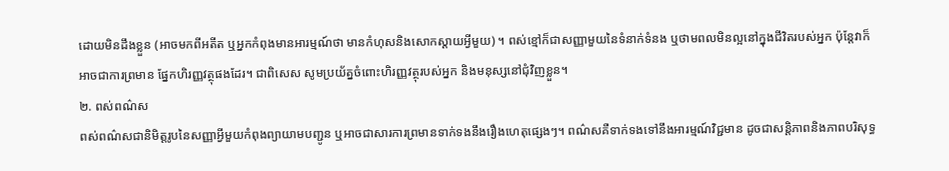ដោយមិនដឹងខ្លួន (អាចមកពីអតីត ឬអ្នកកំពុងមានអារម្មណ៍ថា មានកំហុសនិងសោកស្ដាយអ្វីមួយ) ។ ពស់ខ្មៅក៏ជាសញ្ញាមួយនៃទំនាក់ទំនង ឬថាមពលមិនល្អនៅក្នុងជីវិតរបស់អ្នក ប៉ុន្តែវាក៏អាចជាការព្រមាន ផ្នែកហិរញ្ញវត្ថុផងដែរ។ ជាពិសេស សូមប្រយ័ត្នចំពោះហិរញ្ញវត្ថុរបស់អ្នក និងមនុស្សនៅជុំវិញខ្លួន។
២. ពស់ពណ៌ស
ពស់ពណ៌សជានិមិត្តរូបនៃសញ្ញាអ្វីមួយកំពុងព្យាយាមបញ្ជូន ឬអាចជាសារការព្រមានទាក់ទងនឹងរឿងហេតុផ្សេងៗ។ ពណ៌សគឺទាក់ទងទៅនឹងអារម្មណ៍វិជ្ជមាន ដូចជាសន្តិភាពនិងភាពបរិសុទ្ធ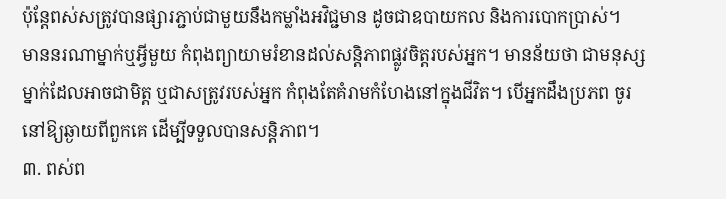ប៉ុន្តែពស់សត្រូវបានផ្សារភ្ជាប់ជាមួយនឹងកម្លាំងអវិជ្ជមាន ដូចជាឧបាយកល និងការបោកប្រាស់។
មាននរណាម្នាក់ឬអ្វីមួយ កំពុងព្យាយាមរំខានដល់សន្តិភាពផ្លូវចិត្តរបស់អ្នក។ មានន័យថា ជាមនុស្សម្នាក់ដែលអាចជាមិត្ត ឬជាសត្រូវរបស់អ្នក កំពុងតែគំរាមកំហែងនៅក្នុងជីវិត។ បើអ្នកដឹងប្រភព ចូរនៅឱ្យឆ្ងាយពីពួកគេ ដើម្បីទទួលបានសន្តិភាព។
៣. ពស់ព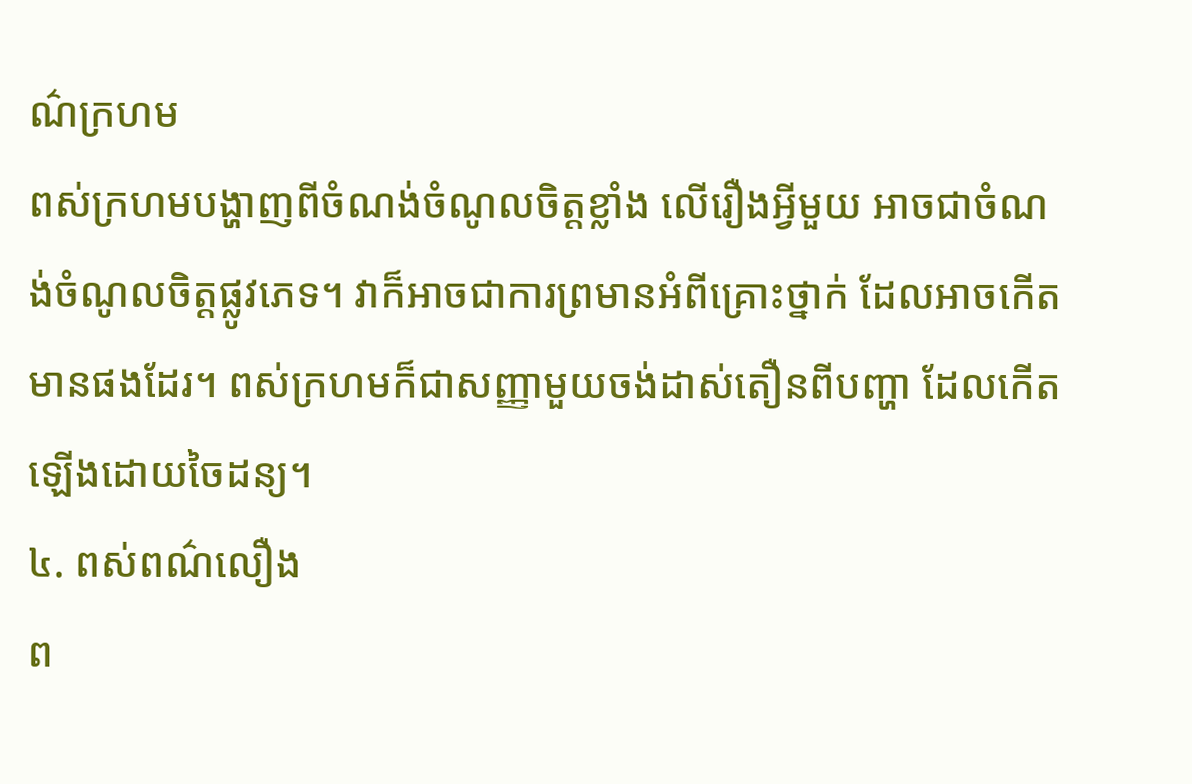ណ៌ក្រហម
ពស់ក្រហមបង្ហាញពីចំណង់ចំណូលចិត្តខ្លាំង លើរឿងអ្វីមួយ អាចជាចំណង់ចំណូលចិត្តផ្លូវភេទ។ វាក៏អាចជាការព្រមានអំពីគ្រោះថ្នាក់ ដែលអាចកើតមានផងដែរ។ ពស់ក្រហមក៏ជាសញ្ញាមួយចង់ដាស់តឿនពីបញ្ហា ដែលកើតឡើងដោយចៃដន្យ។
៤. ពស់ពណ៌លឿង
ព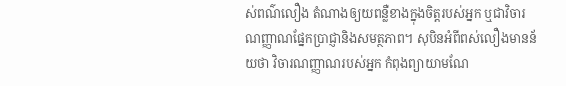ស់ពណ៌លឿង តំណាងឲ្យយពន្លឺខាងក្នុងចិត្តរបស់អ្នក ឬជាវិចារណញ្ញាណផ្នែកប្រាជ្ញានិងសមត្ថភាព។ សុបិនអំពីពស់លឿងមានន័យថា វិចារណញ្ញាណរបស់អ្នក កំពុងព្យាយាមណែ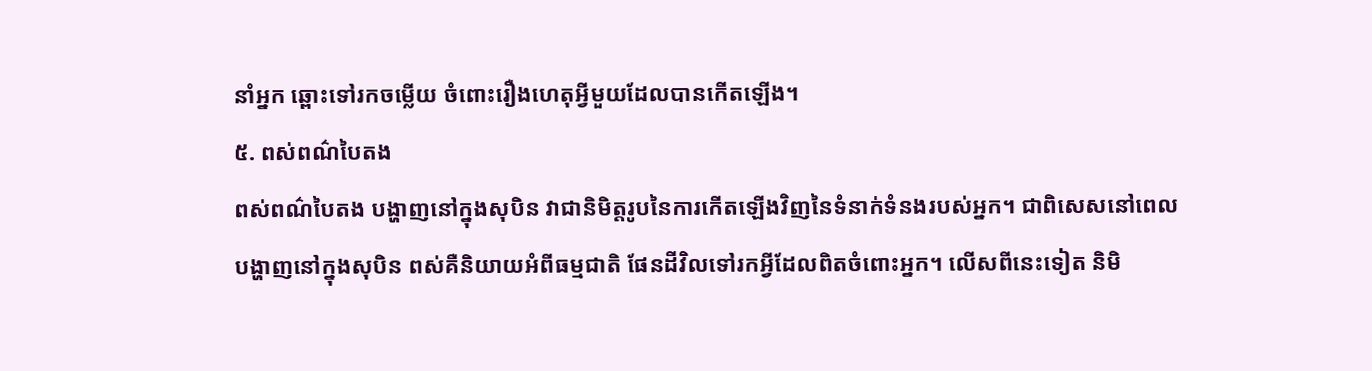នាំអ្នក ឆ្ពោះទៅរកចម្លើយ ចំពោះរឿងហេតុអ្វីមួយដែលបានកើតឡើង។
៥. ពស់ពណ៌បៃតង
ពស់ពណ៌បៃតង បង្ហាញនៅក្នុងសុបិន វាជានិមិត្តរូបនៃការកើតឡើងវិញនៃទំនាក់ទំនងរបស់អ្នក។ ជាពិសេសនៅពេលបង្ហាញនៅក្នុងសុបិន ពស់គឺនិយាយអំពីធម្មជាតិ ផែនដីវិលទៅរកអ្វីដែលពិតចំពោះអ្នក។ លើសពីនេះទៀត និមិ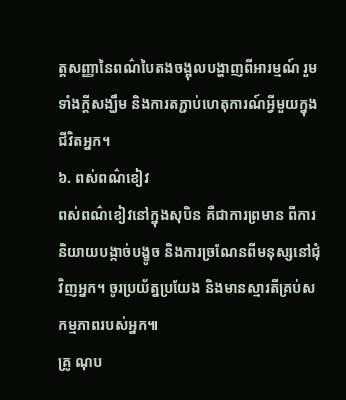ត្តសញ្ញានៃពណ៌បៃតងចង្អុលបង្ហាញពីអារម្មណ៍ រួមទាំងក្ដីសង្ឃឹម និងការតភ្ជាប់ហេតុការណ៍អ្វីមួយក្នុងជីវិតអ្នក។
៦. ពស់ពណ៌ខៀវ
ពស់ពណ៌ខៀវនៅក្នុងសុបិន គឺជាការព្រមាន ពីការនិយាយបង្កាច់បង្ខូច និងការច្រណែនពីមនុស្សនៅជុំវិញអ្នក។ ចូរប្រយ័ត្នប្រយែង និងមានស្មារតីគ្រប់សកម្មភាពរបស់អ្នក៕
គ្រូ ណុប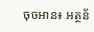ចុចអាន៖ អត្ថន័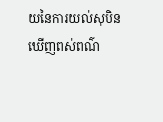យនៃការយល់សុបិនឃើញពស់ពណ៌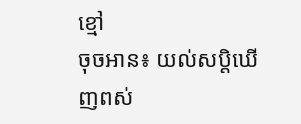ខ្មៅ
ចុចអាន៖ យល់សប្តិឃើញពស់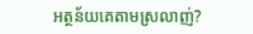អត្ថន័យគេតាមស្រលាញ់?